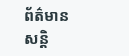ព័ត៌មានសន្តិ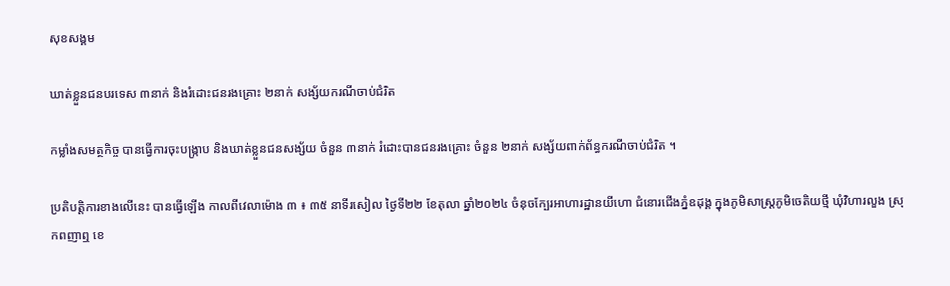សុខសង្គម

ឃាត់ខ្លួនជនបរទេស ៣នាក់ និងរំដោះជនរងគ្រោះ ២នាក់ សង្ស័យករណីចាប់ជំរិត

កម្លាំងសមត្ថកិច្ច បានធ្វើការចុះបង្ក្រាប និងឃាត់ខ្លួនជនសង្ស័យ ចំនួន ៣នាក់ រំដោះបានជនរងគ្រោះ ចំនួន ២នាក់ សង្ស័យពាក់ព័ន្ធករណីចាប់ជំរិត ។

ប្រតិបត្តិការខាងលើនេះ បានធ្វើឡើង កាលពីវេលាម៉ោង ៣ ៖ ៣៥ នាទីរសៀល ថ្ងៃទី២២ ខែតុលា ឆ្នាំ២០២៤ ចំនុចក្បែរអាហារដ្ឋានយីហោ ជំនោរជើងភ្នំឧដុង្គ ក្នុងភូមិសាស្រ្តភូមិចេតិយថ្មី ឃុំវិហារលួង ស្រុកពញាឮ ខេ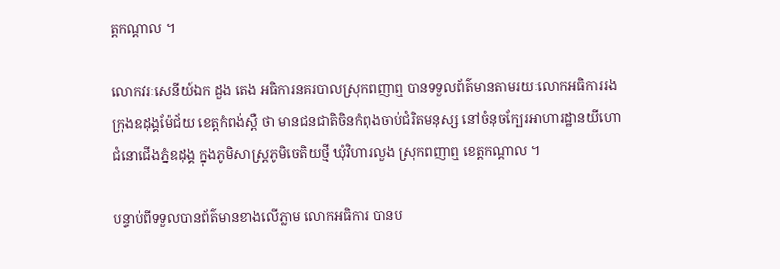ត្តកណ្តាល ។

លោកវរៈសេនីយ៍ឯក ដួង តេង អធិការនគរបាលស្រុកពញាឮ បានទទួលព័ត៌មានតាមរយៈលោកអធិការរងក្រុងឧដុង្គម៉ែជ័យ ខេត្តកំពង់ស្ពឺ ថា មានជនជាតិចិនកំពុងចាប់ជំរិតមនុស្ស នៅចំនុចក្បែរអាហារដ្ឋានយីហោ ជំនោជើងភ្នំឧដុង្គ ក្នុងភូមិសាស្រ្តភូមិចេតិយថ្មី ឃុំវិហារលួង ស្រុកពញាឮ ខេត្តកណ្តាល ។

បន្ទាប់ពីទទួលបានព័ត៌មានខាងលើភ្លាម លោកអធិការ បានប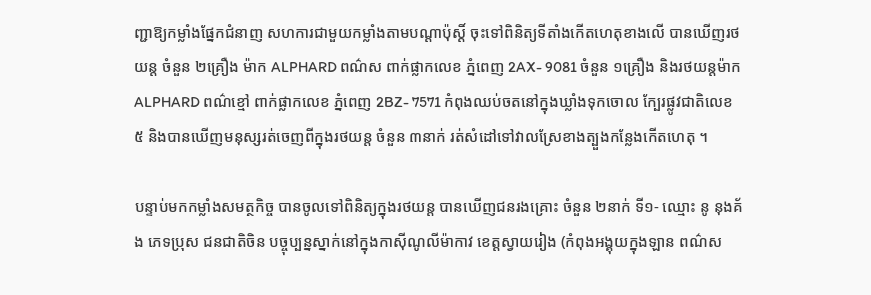ញ្ជាឱ្យកម្លាំងផ្នែកជំនាញ សហការជាមួយកម្លាំងតាមបណ្តាប៉ុស្តិ៍ ចុះទៅពិនិត្យទីតាំងកើតហេតុខាងលើ បានឃើញរថយន្ត ចំនួន ២គ្រឿង ម៉ាក ALPHARD ពណ៌ស ពាក់ផ្លាកលេខ ភ្នំពេញ 2AX- 9081 ចំនួន ១គ្រឿង និងរថយន្តម៉ាក ALPHARD ពណ៌ខ្មៅ ពាក់ផ្លាកលេខ ភ្នំពេញ 2BZ- 7571 កំពុងឈប់ចតនៅក្នុងឃ្លាំងទុកចោល ក្បែរផ្លូវជាតិលេខ៥ និងបានឃើញមនុស្សរត់ចេញពីក្នុងរថយន្ត ចំនួន ៣នាក់ រត់សំដៅទៅវាលស្រែខាងត្បួងកន្លែងកើតហេតុ ។

បន្ទាប់មកកម្លាំងសមត្ថកិច្ច បានចូលទៅពិនិត្យក្នុងរថយន្ត បានឃើញជនរងគ្រោះ ចំនួន ២នាក់ ទី១- ឈ្មោះ នូ នុងគ័ង ភេទប្រុស ជនជាតិចិន បច្ចុប្បន្នស្នាក់នៅក្នុងកាស៊ីណូលីម៉ាកាវ ខេត្តស្វាយរៀង (កំពុងអង្គុយក្នុងឡាន ពណ៌ស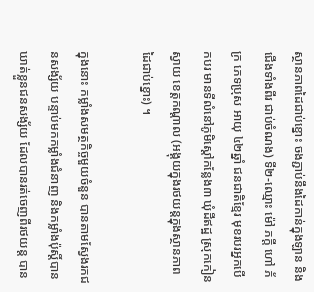ស្ថានភាពដៃជាប់ខ្នោះ ចងភ្ជាប់នឹងដៃកាន់ក្នុងឡាន និងជើងទាំងពីរ ជាប់ចំណង) ទី២-ឈ្មោះ ម៉ៅ ភក្តី ហៅ ភ័ក្រ ភេទប្រុស អាយុ ៤២ឆ្នាំ ជនជាតិខ្មែរ មុខរបរអ្នកបើកបរ មានទីលំនៅភូមិស្តៅកន្លែង៣ ឃុំដីឥដ្ឋ ស្រុកកៀនស្វាយ ខេត្តកណ្តាល (អង្គុយក្នុងរថយន្តក្នុងស្ថានភាព ដៃជាប់ខ្នោះ) ។

ក្នុងនោះ កម្លាំងសមត្ថកិច្ចមួយចំនួន បានតាមស្វែងរកជនសង្ស័យ បន្ទាប់មកកម្លាំងជំនាញ និងកម្លាំងប៉ុស្តិ៍បានឃាត់ខ្លួនជនសង្ស័យ ដែលបានរត់ចេញពីរថយន្ត បាន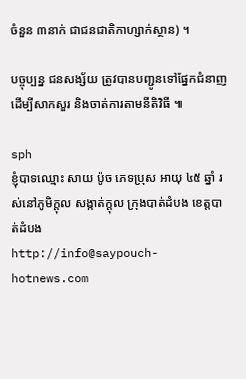ចំនួន ៣នាក់ ជាជនជាតិកាហ្សាក់ស្ថាន) ។

បច្ចុប្បន្ន ជនសង្ស័យ ត្រូវបានបញ្ជូនទៅផ្នែកជំនាញ ដើម្បីសាកសួរ និងចាត់ការតាមនីតិវិធី ៕

sph
ខ្ញុំបាទឈ្មោះ សាយ ប៉ូច ភេទប្រុស អាយុ ៤៥ ឆ្នាំ រស់នៅភូមិក្តុល សង្កាត់ក្តុល ក្រុងបាត់ដំបង ខេត្តបាត់ដំបង
http://info@saypouch-hotnews.com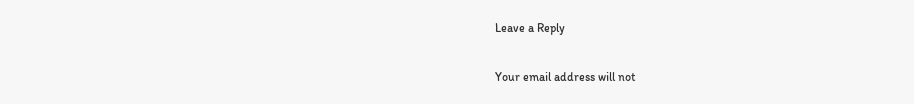Leave a Reply

Your email address will not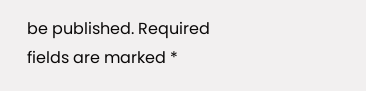be published. Required fields are marked *